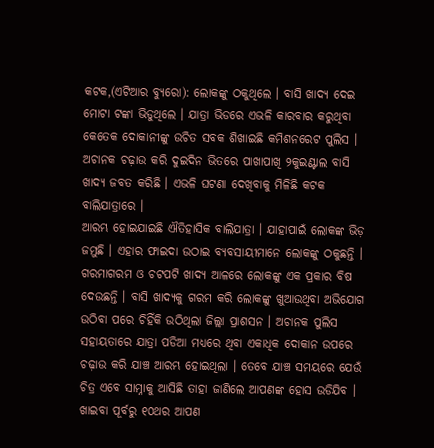କଟକ,(ଏଟିଆର ବ୍ୟୁରୋ): ଲୋକଙ୍କୁ ଠକୁଥିଲେ । ବାସି ଖାଦ୍ୟ ଦେଇ ମୋଟା ଟଙ୍କା ଭିଡୁଥିଲେ । ଯାତ୍ରା ଭିଡରେ ଏଭଳି କାରବାର କରୁଥିବା କେତେକ ଦୋକାନୀଙ୍କୁ ଉଚିତ ସବକ ଶିଖାଇଛି କମିଶନରେଟ ପୁଲିସ । ଅଚାନକ ଚଢ଼ାଉ କରି ଦୁଇଦିନ ଭିତରେ ପାଖାପାଖି ୨କୁଇଣ୍ଟାଲ ବାସି ଖାଦ୍ୟ ଜବତ କରିଛି । ଏଭଳି ଘଟଣା ଦେଖିବାକୁ ମିଳିଛି କଟକ ବାଲିଯାତ୍ରାରେ ।
ଆରମ୍ଭ ହୋଇଯାଇଛି ଐତିହାସିକ ବାଲିଯାତ୍ରା । ଯାହାପାଇଁ ଲୋକଙ୍କ ଭିଡ଼ ଜମୁଛି । ଏହାର ଫାଇଦା ଉଠାଇ ବ୍ୟବସାୟୀମାନେ ଲୋକଙ୍କୁ ଠକୁଛନ୍ତି । ଗରମାଗରମ ଓ ଚଟପଟି ଖାଦ୍ୟ ଆଳରେ ଲୋକଙ୍କୁ ଏକ ପ୍ରକାର ବିଷ ଦେଉଛନ୍ତି । ବାସି ଖାଦ୍ୟକୁ ଗରମ କରି ଲୋକଙ୍କୁ ଖୁଆଉଥିବା ଅଭିଯୋଗ ଉଠିବା ପରେ ଚିହିଁକି ଉଠିଥିଲା ଜିଲ୍ଲା ପ୍ରାଶସନ । ଅଚାନକ ପୁଲିସ ସହାୟତାରେ ଯାତ୍ରା ପଡିଆ ମଧ୍ୟରେ ଥିବା ଏକାଧିକ ଦୋକାନ ଉପରେ ଚଢ଼ାଉ କରି ଯାଞ୍ଚ ଆରମ୍ଭ ହୋଇଥିଲା । ତେବେ ଯାଞ୍ଚ ସମୟରେ ଯେଉଁ ଚିତ୍ର ଏବେ ସାମ୍ନାକୁ ଆସିଛି ତାହା ଜାଣିଲେ ଆପଣଙ୍କ ହୋସ ଉଡିଯିବ ।
ଖାଇବା ପୂର୍ବରୁ ୧୦ଥର ଆପଣ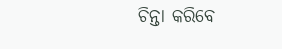ଚିନ୍ତା କରିବେ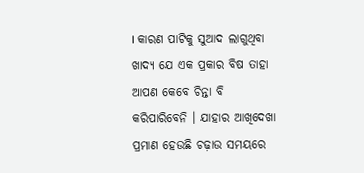। କାରଣ ପାଟିକୁ ସୁଆଦ ଲାଗୁଥିବା ଖାଦ୍ୟ ଯେ ଏକ ପ୍ରକାର ବିଷ ତାହା ଆପଣ କେବେ ଚିନ୍ତା ବି କରିପାରିବେନି । ଯାହାର ଆଖିଦେଖା ପ୍ରମାଣ ହେଉଛି ଚଢ଼ାଉ ସମୟରେ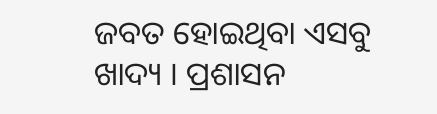ଜବତ ହୋଇଥିବା ଏସବୁ ଖାଦ୍ୟ । ପ୍ରଶାସନ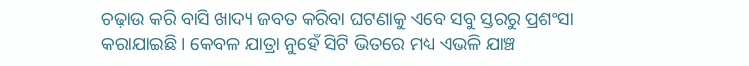ଚଢ଼ାଉ କରି ବାସି ଖାଦ୍ୟ ଜବତ କରିବା ଘଟଣାକୁ ଏବେ ସବୁ ସ୍ତରରୁ ପ୍ରଶଂସା କରାଯାଇଛି । କେବଳ ଯାତ୍ରା ନୁହେଁ ସିଟି ଭିତରେ ମଧ୍ୟ ଏଭଳି ଯାଞ୍ଚ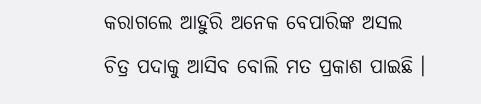କରାଗଲେ ଆହୁରି ଅନେକ ବେପାରିଙ୍କ ଅସଲ ଚିତ୍ର ପଦାକୁ ଆସିବ ବୋଲି ମତ ପ୍ରକାଶ ପାଇଛି ।